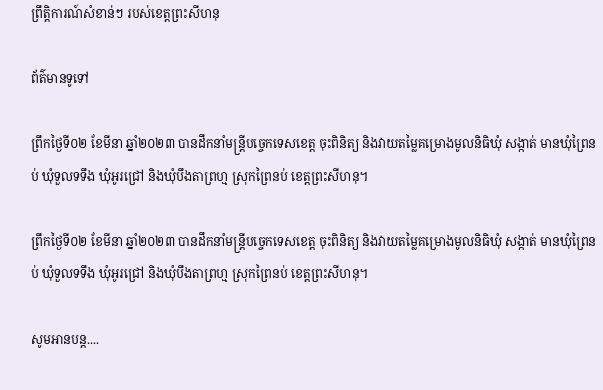ព្រឹត្តិការណ៍សំខាន់ៗ របស់ខេត្តព្រះសីហនុ

ព័ត៌មានទូទៅ

ព្រឹកថ្ងៃទី០២ ខែមីនា ឆ្នាំ២០២៣ បានដឹកនាំមន្ត្រីបច្ចេកទេសខេត្ត ចុះពិនិត្យ និងវាយតម្លៃគម្រោងមូលនិធិឃុំ សង្កាត់ មានឃុំព្រៃនប់ ឃុំទួលទទឹង ឃុំអូរជ្រៅ និងឃុំបឹងតាព្រហ្ម ស្រុកព្រៃនប់ ខេត្តព្រះសីហនុ។

ព្រឹកថ្ងៃទី០២ ខែមីនា ឆ្នាំ២០២៣ បានដឹកនាំមន្ត្រីបច្ចេកទេសខេត្ត ចុះពិនិត្យ និងវាយតម្លៃគម្រោងមូលនិធិឃុំ សង្កាត់ មានឃុំព្រៃនប់ ឃុំទួលទទឹង ឃុំអូរជ្រៅ និងឃុំបឹងតាព្រហ្ម ស្រុកព្រៃនប់ ខេត្តព្រះសីហនុ។

សូមអានបន្ត....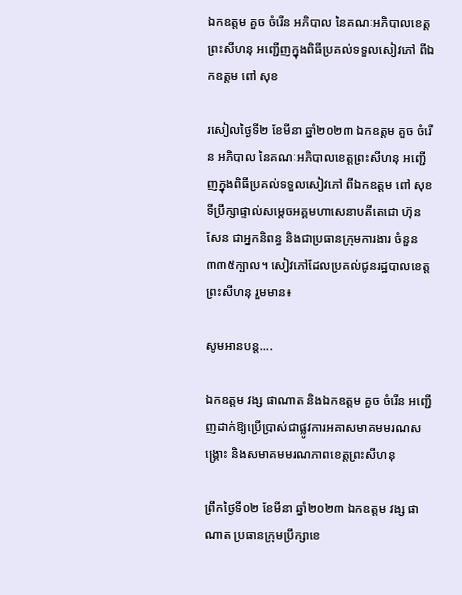ឯកឧត្តម គួច ចំរើន អភិបាល នៃគណៈអភិបាលខេត្តព្រះសីហនុ អញ្ជើញក្នុងពិធីប្រគល់ទទួលសៀវភៅ ពីឯកឧត្តម ពៅ សុខ

រសៀលថ្ងៃទី២ ខែមីនា ឆ្នាំ២០២៣ ឯកឧត្តម គួច ចំរើន អភិបាល នៃគណៈអភិបាលខេត្តព្រះសីហនុ អញ្ជើញក្នុងពិធីប្រគល់ទទួលសៀវភៅ ពីឯកឧត្តម ពៅ សុខ ទីប្រឹក្សាផ្ទាល់សម្ដេចអគ្គមហាសេនាបតីតេជោ ហ៊ុន សែន ជាអ្នកនិពន្ធ និងជាប្រធានក្រុមការងារ ចំនួន៣៣៥ក្បាល។ សៀវភៅដែលប្រគល់ជូនរដ្ឋបាលខេត្តព្រះសីហនុ រួមមាន៖

សូមអានបន្ត....

ឯកឧត្តម វង្ស ផាណាត និងឯកឧត្តម គួច ចំរើន អញ្ជើញដាក់ឱ្យប្រើប្រាស់ជាផ្លូវការអគាសមាគមមរណសង្គ្រោះ និងសមាគមមរណភាពខេត្តព្រះសីហនុ

ព្រឹកថ្ងៃទី០២ ខែមីនា ឆ្នាំ២០២៣ ឯកឧត្តម វង្ស ផាណាត ប្រធានក្រុមប្រឹក្សាខេ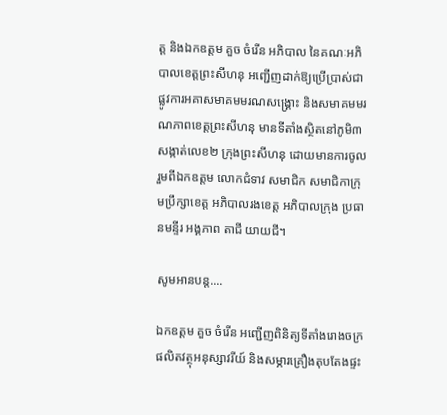ត្ត និងឯកឧត្តម គួច ចំរើន អភិបាល នៃគណៈអភិបាលខេត្តព្រះសីហនុ អញ្ជើញដាក់ឱ្យប្រើប្រាស់ជាផ្លូវការអគាសមាគមមរណសង្គ្រោះ និងសមាគមមរណភាពខេត្តព្រះសីហនុ មានទីតាំងស្ថិតនៅភូមិ៣ សង្កាត់លេខ២ ក្រុងព្រះសីហនុ ដោយមានការចូលរួមពីឯកឧត្តម លោកជំទាវ សមាជិក សមាជិកាក្រុមប្រឹក្សាខេត្ត អភិបាលរងខេត្ត អភិបាលក្រុង ប្រធានមន្ទីរ អង្គភាព តាជី យាយជី។

សូមអានបន្ត....

ឯកឧត្តម គួច ចំរើន អញ្ជើញពិនិត្យទីតាំងរោងចក្រផលិតវត្ថុអនុស្សាវរីយ៍ និងសម្ភារគ្រឿងតុបតែងផ្ទះ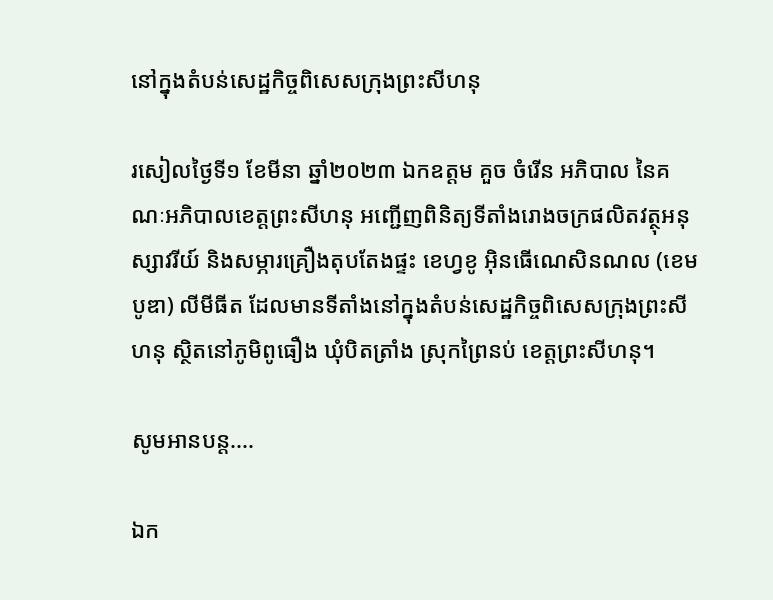នៅក្នុងតំបន់សេដ្ឋកិច្ចពិសេសក្រុងព្រះសីហនុ

រសៀលថ្ងៃទី១ ខែមីនា ឆ្នាំ២០២៣ ឯកឧត្តម គួច ចំរើន អភិបាល នៃគណៈអភិបាលខេត្តព្រះសីហនុ អញ្ជើញពិនិត្យទីតាំងរោងចក្រផលិតវត្ថុអនុស្សាវរីយ៍ និងសម្ភារគ្រឿងតុបតែងផ្ទះ ខេហ្វខូ អ៊ិនធើណេសិនណល (ខេមបូឌា) លីមីធីត ដែលមានទីតាំងនៅក្នុងតំបន់សេដ្ឋកិច្ចពិសេសក្រុងព្រះសីហនុ ស្ថិតនៅភូមិពូធឿង ឃុំបិតត្រាំង ស្រុកព្រៃនប់ ខេត្តព្រះសីហនុ។

សូមអានបន្ត....

ឯក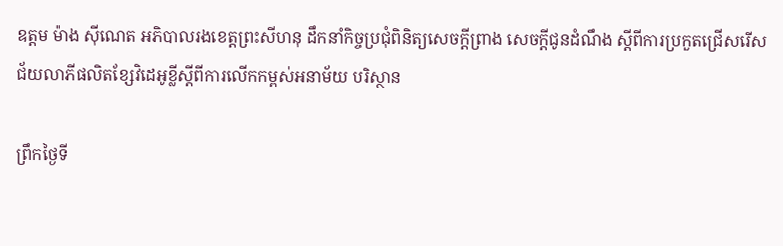ឧត្តម ម៉ាង ស៊ីណេត អភិបាលរងខេត្តព្រះសីហនុ ដឹកនាំកិច្ចប្រជុំពិនិត្យសេចក្តីព្រាង សេចក្តីជូនដំណឹង ស្តីពីការប្រកួតជ្រើសរើសជ័យលាភីផលិតខ្សែវិដេអូខ្លីស្តីពីការលើកកម្ពស់អនាម័យ បរិស្ថាន

ព្រឹកថ្ងៃទី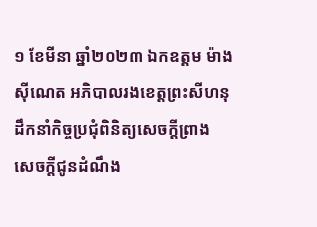១ ខែមីនា ឆ្នាំ២០២៣ ឯកឧត្តម ម៉ាង ស៊ីណេត អភិបាលរងខេត្តព្រះសីហនុ ដឹកនាំកិច្ចប្រជុំពិនិត្យសេចក្តីព្រាង សេចក្តីជូនដំណឹង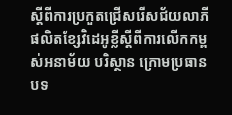ស្តីពីការប្រកួតជ្រើសរើសជ័យលាភីផលិតខ្សែវិដេអូខ្លីស្តីពីការលើកកម្ពស់អនាម័យ បរិស្ថាន ក្រោមប្រធានបទ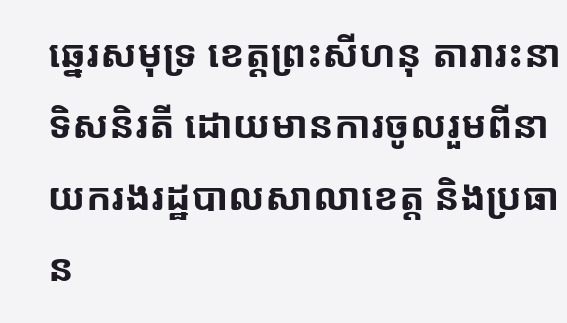ឆ្នេរសមុទ្រ ខេត្តព្រះសីហនុ តារារះនាទិសនិរតី ដោយមានការចូលរួមពីនាយករងរដ្ឋបាលសាលាខេត្ត និងប្រធាន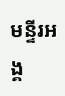មន្ទីរអង្គ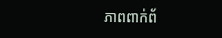ភាពពាក់ព័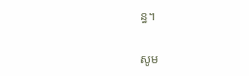ន្ធ។

សូម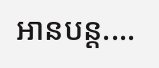អានបន្ត....